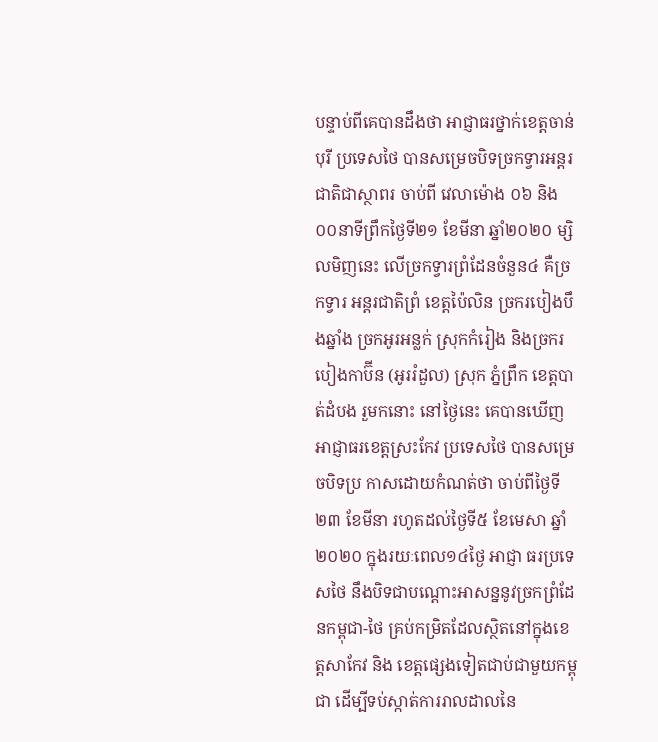បន្ទាប់ពីគេបានដឹងថា អាជ្ញាធរថ្នាក់ខេត្តចាន់បុរី ប្រទេសថៃ បានសម្រេចបិទច្រកទ្វារអន្តរជាតិជាស្ថាពរ ចាប់ពី វេលាម៉ោង ០៦ និង០០នាទីព្រឹកថ្ងៃទី២១ ខែមីនា ឆ្នាំ២០២០ ម្សិលមិញនេះ លើច្រកទ្វារព្រំដែនចំនួន៤ គឺច្រកទ្វារ អន្តរជាតិព្រំ ខេត្តប៉ៃលិន ច្រករបៀងបឹងឆ្នាំង ច្រកអូរអន្លក់ ស្រុកកំរៀង និងច្រករបៀងកាប៊ីន (អូររំដួល) ស្រុក ភ្នំព្រឹក ខេត្តបាត់ដំបង រួមកនោះ នៅថ្ងៃនេះ គេបានឃើញអាជ្ញាធរខេត្តស្រះកែវ ប្រទេសថៃ បានសម្រេចបិទប្រ កាសដោយកំណត់ថា ចាប់ពីថ្ងៃទី២៣ ខែមីនា រហូតដល់ថ្ងៃទី៥ ខែមេសា ឆ្នាំ២០២០ ក្នុងរយៈពេល១៤ថ្ងៃ អាជ្ញា ធរប្រទេសថៃ នឹងបិទជាបណ្ដោះអាសន្ននូវច្រកព្រំដែនកម្ពុជា-ថៃ គ្រប់កម្រិតដែលស្ថិតនៅក្នុងខេត្តសាកែវ និង ខេត្តផ្សេងទៀតជាប់ជាមួយកម្ពុជា ដើម្បីទប់ស្កាត់ការរាលដាលនៃ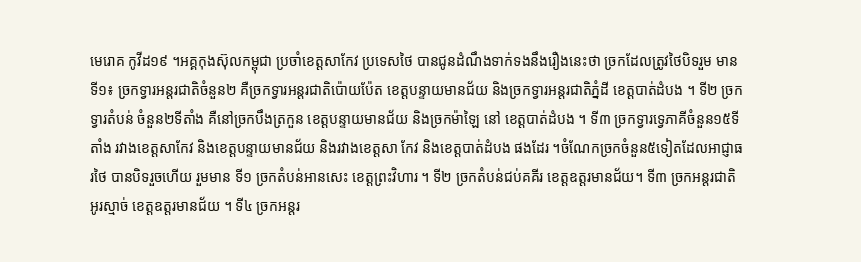មេរោគ កូវីដ១៩ ។អគ្គកុងស៊ុលកម្ពុជា ប្រចាំខេត្តសាកែវ ប្រទេសថៃ បានជូនដំណឹងទាក់ទងនឹងរឿងនេះថា ច្រកដែលត្រូវថៃបិទរួម មាន ទី១៖ ច្រកទ្វារអន្ដរជាតិចំនួន២ គឺច្រកទ្វារអន្ដរជាតិប៉ោយប៉ែត ខេត្តបន្ទាយមានជ័យ និងច្រកទ្វារអន្ដរជាតិភ្នំដី ខេត្តបាត់ដំបង ។ ទី២ ច្រកទ្វារតំបន់ ចំនួន២ទីតាំង គឺនៅច្រកបឹងត្រកួន ខេត្តបន្ទាយមានជ័យ និងច្រកម៉ាឡៃ នៅ ខេត្តបាត់ដំបង ។ ទី៣ ច្រកទ្វារទ្វេភាគីចំនួន១៥ទីតាំង រវាងខេត្ដសាកែវ និងខេត្តបន្ទាយមានជ័យ និងរវាងខេត្តសា កែវ និងខេត្តបាត់ដំបង ផងដែរ ។ចំណែកច្រកចំនួន៥ទៀតដែលអាជ្ញាធរថៃ បានបិទរួចហើយ រួមមាន ទី១ ច្រកតំបន់អានសេះ ខេត្តព្រះវិហារ ។ ទី២ ច្រកតំបន់ជប់គគីរ ខេត្តឧត្តរមានជ័យ។ ទី៣ ច្រកអន្ដរជាតិអូរស្មាច់ ខេត្តឧត្តរមានជ័យ ។ ទី៤ ច្រកអន្ដរ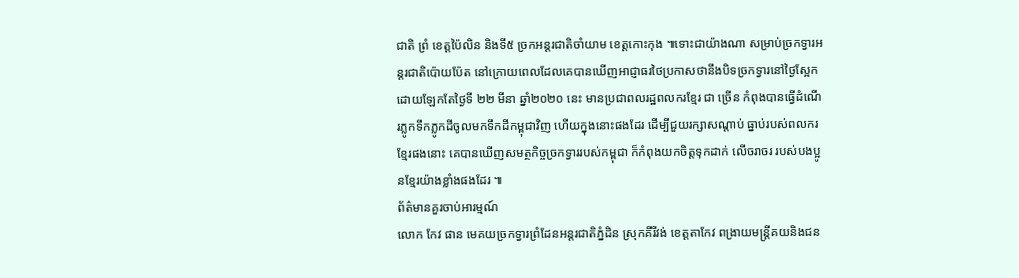ជាតិ ព្រំ ខេត្ដប៉ៃលិន និងទី៥ ច្រកអន្ដរជាតិចាំយាម ខេត្តកោះកុង ៕ទោះជាយ៉ាងណា សម្រាប់ច្រកទ្វារអន្តរជាតិប៉ោយប៉ែត នៅក្រោយពេលដែលគេបានឃើញអាជ្ញាធរថៃប្រកាសថានឹងបិទច្រកទ្វារនៅថ្ងៃស្អែក ដោយឡែកតែថ្ងៃទី ២២ មីនា ឆ្នាំ២០២០ នេះ មានប្រជាពលរដ្ឋពលករខ្មែរ ជា ច្រើន កំពុងបានធ្វើដំណើរភ្លូកទឹកភ្លូកដីចូលមកទឹកដីកម្ពុជាវិញ ហើយក្នុងនោះផងដែរ ដើម្បីជួយរក្សាសណ្តាប់ ធ្នាប់របស់ពលករខ្មែរផងនោះ គេបានឃើញសមត្ថកិច្ចច្រកទ្វាររបស់កម្ពុជា ក៏កំពុងយកចិត្តទុកដាក់ លើចរាចរ របស់បងប្អូនខ្មែរយ៉ាងខ្លាំងផងដែរ ៕
ព័ត៌មានគួរចាប់អារម្មណ៍
លោក កែវ ផាន មេគយច្រកទ្វារព្រំដែនអន្តរជាតិភ្នំដិន ស្រុកគីរីវង់ ខេត្តតាកែវ ពង្រាយមន្រ្តីគយនិងជន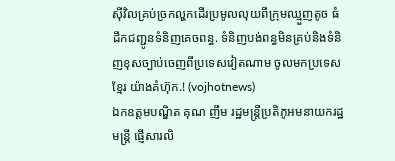សុីវិលគ្រប់ច្រកល្ហកដើរប្រមូលលុយពីក្រុមឈ្មួញតូច ធំ ដឹកជញ្ជូនទំនិញគេចពន្ធ. ទំនិញបង់ពន្ធមិនគ្រប់និងទំនិញខុសច្បាប់ចេញពីប្រទេសវៀតណាម ចូលមកប្រទេសខ្មែរ យ៉ាងគំហ៊ុក.! (vojhotnews)
ឯកឧត្តមបណ្ឌិត គុណ ញឹម រដ្ឋមន្រ្តីប្រតិភូអមនាយករដ្ឋមន្រ្តី ផ្ញើសារលិ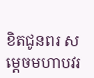ខិតជូនពរ សម្តេចមហាបវរ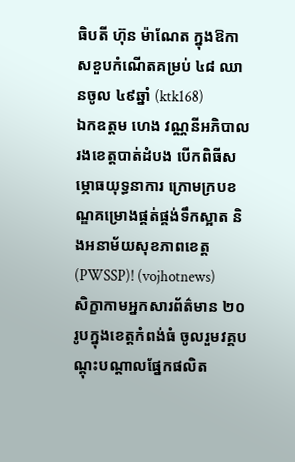ធិបតី ហ៊ុន ម៉ាណែត ក្នុងឱកាសខួបកំណើតគម្រប់ ៤៨ ឈានចូល ៤៩ឆ្នាំ (ktk168)
ឯកឧត្តម ហេង វណ្ណនីអភិបាលរងខេត្តបាត់ដំបង បើកពិធីសម្ភោធយុទ្ធនាការ ក្រោមក្របខណ្ឌគម្រោងផ្គត់ផ្គង់ទឹកស្អាត និងអនាម័យសុខភាពខេត្ត(PWSSP)! (vojhotnews)
សិក្ខាកាមអ្នកសារព័ត៌មាន ២០រូបក្នុងខេត្តកំពង់ធំ ចូលរួមវគ្គបណ្ដុះបណ្ដាលផ្នែកផលិត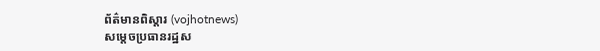ព័ត៌មានពិស្ដារ (vojhotnews)
សម្តេចប្រធានរដ្ឋស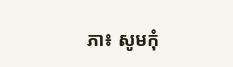ភា៖ សូមកុំ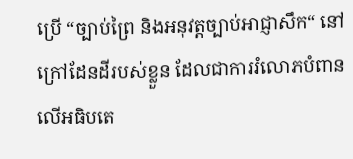ប្រើ “ច្បាប់ព្រៃ និងអនុវត្តច្បាប់អាជ្ញាសឹក“ នៅក្រៅដែនដីរបស់ខ្លួន ដែលជាការរំលោភបំពានលើអធិបតេ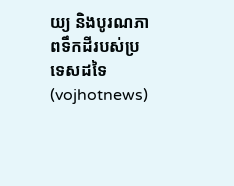យ្យ និងបូរណភាពទឹកដីរបស់ប្រទេសដទៃ (vojhotnews)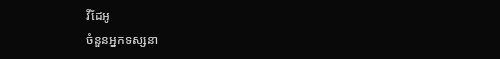វីដែអូ
ចំនួនអ្នកទស្សនា